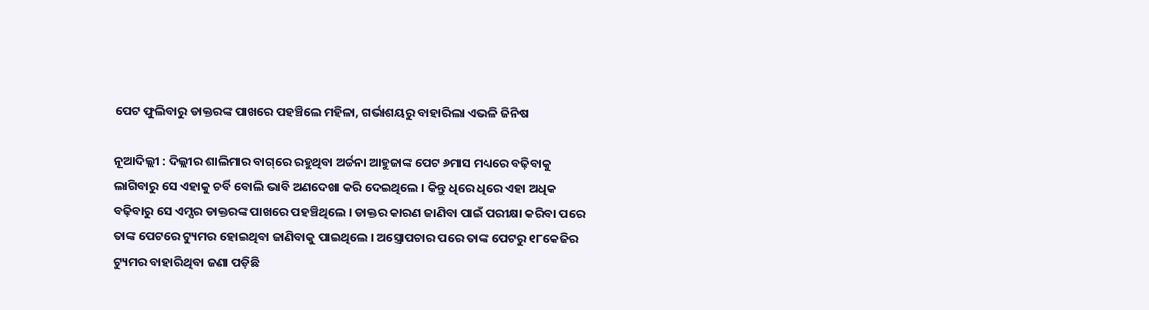ପେଟ ଫୁଲିବାରୁ ଡାକ୍ତରଙ୍କ ପାଖରେ ପହଞ୍ଚିଲେ ମହିଳା, ଗର୍ଭାଶୟରୁ ବାହାରିଲା ଏଭଳି ଜିନିଷ

ନୂଆଦିଲ୍ଲୀ : ଦିଲ୍ଲୀର ଶାଲିମାର ବାଗ୍‌ରେ ରହୁଥିବା ଅର୍ଚ୍ଚନା ଆହୁଜାଙ୍କ ପେଟ ୬ମାସ ମଧ୍ୟରେ ବଢ଼ିବାକୁ ଲାଗିବାରୁ ସେ ଏହାକୁ ଚର୍ବି ବୋଲି ଭାବି ଅଣଦେଖା କରି ଦେଇଥିଲେ । କିନ୍ତୁ ଧିରେ ଧିରେ ଏହା ଅଧିକ ବଢ଼ିବାରୁ ସେ ଏମ୍ସର ଡାକ୍ତରଙ୍କ ପାଖରେ ପହଞ୍ଚିଥିଲେ । ଡାକ୍ତର କାରଣ ଜାଣିବା ପାଇଁ ପରୀକ୍ଷା କରିବା ପରେ ତାଙ୍କ ପେଟରେ ଟ୍ୟୁମର ହୋଇଥିବା ଜାଣିବାକୁ ପାଇଥିଲେ । ଅସ୍ତ୍ରୋପଚାର ପରେ ତାଙ୍କ ପେଟରୁ ୧୮କେଜିର ଟ୍ୟୁମର ବାହାରିଥିବା ଜଣା ପଡ଼ିଛି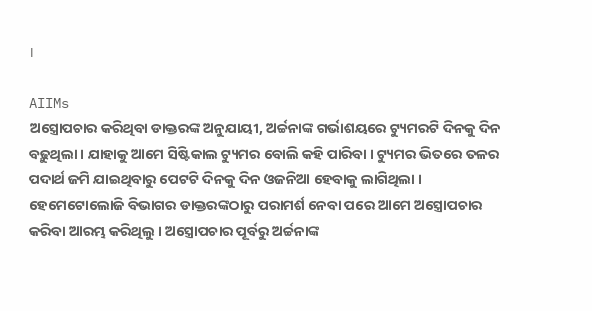।

AIIMs
ଅସ୍ତ୍ରୋପଚାର କରିଥିବା ଡାକ୍ତରଙ୍କ ଅନୁଯାୟୀ, ଅର୍ଚ୍ଚନାଙ୍କ ଗର୍ଭାଶୟରେ ଟ୍ୟୁମରଟି ଦିନକୁ ଦିନ ବଢ଼ୁଥିଲା । ଯାହାକୁ ଆମେ ସିଷ୍ଟିକାଲ ଟ୍ୟୁମର ବୋଲି କହି ପାରିବା । ଟ୍ୟୁମର ଭିତରେ ତଳର ପଦାର୍ଥ ଜମି ଯାଇଥିବାରୁ ପେଟଟି ଦିନକୁ ଦିନ ଓଜନିଆ ହେବାକୁ ଲାଗିଥିଲା । ହେମେଟୋଲୋଜି ବିଭାଗର ଡାକ୍ତରଙ୍କଠାରୁ ପରାମର୍ଶ ନେବା ପରେ ଆମେ ଅସ୍ତ୍ରୋପଚାର କରିବା ଆରମ୍ଭ କରିଥିଲୁ । ଅସ୍ତ୍ରୋପଚାର ପୂର୍ବରୁ ଅର୍ଚ୍ଚନାଙ୍କ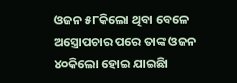ଓଜନ ୫୮କିଲୋ ଥିବା ବେଳେ ଅସ୍ତ୍ରୋପଚାର ପରେ ତାଙ୍କ ଓଜନ ୪୦କିଲୋ ହୋଇ ଯାଇଛିା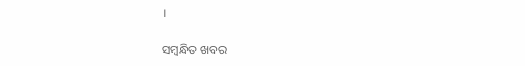।

ସମ୍ବନ୍ଧିତ ଖବର